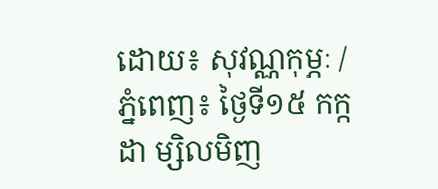ដោយ៖ សុវណ្ណកុម្ភៈ / ភ្នំពេញ៖ ថ្ងៃទី១៥ កក្កដា ម្សិលមិញ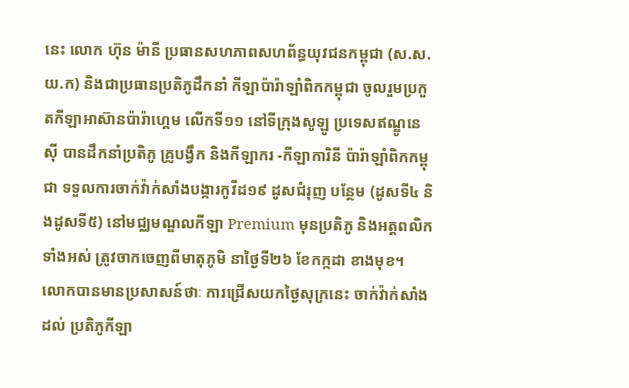នេះ លោក ហ៊ុន ម៉ានី ប្រធានសហភាពសហព័ន្ធយុវជនកម្ពុជា (ស.ស.យ.ក) និងជាប្រធានប្រតិភូដឹកនាំ កីឡាប៉ារ៉ាឡាំពិកកម្ពុជា ចូលរួមប្រកួតកីឡាអាស៊ានប៉ារ៉ាហ្គេម លើកទី១១ នៅទីក្រុងសូឡូ ប្រទេសឥណ្ឌូនេស៊ី បានដឹកនាំប្រតិភូ គ្រូបង្វឹក និងកីឡាករ -កីឡាការិនី ប៉ារ៉ាឡាំពិកកម្ពុជា ទទួលការចាក់វ៉ាក់សាំងបង្ការកូវីដ១៩ ដូសជំរុញ បន្ថែម (ដូសទី៤ និងដូសទី៥) នៅមជ្ឈមណ្ឌលកីឡា Premium មុនប្រតិភូ និងអត្តពលិកទាំងអស់ ត្រូវចាកចេញពីមាតុភូមិ នាថ្ងៃទី២៦ ខែកក្កដា ខាងមុខ។
លោកបានមានប្រសាសន៍ថាៈ ការជ្រើសយកថ្ងៃសុក្រនេះ ចាក់វ៉ាក់សាំងដល់ ប្រតិភូកីឡា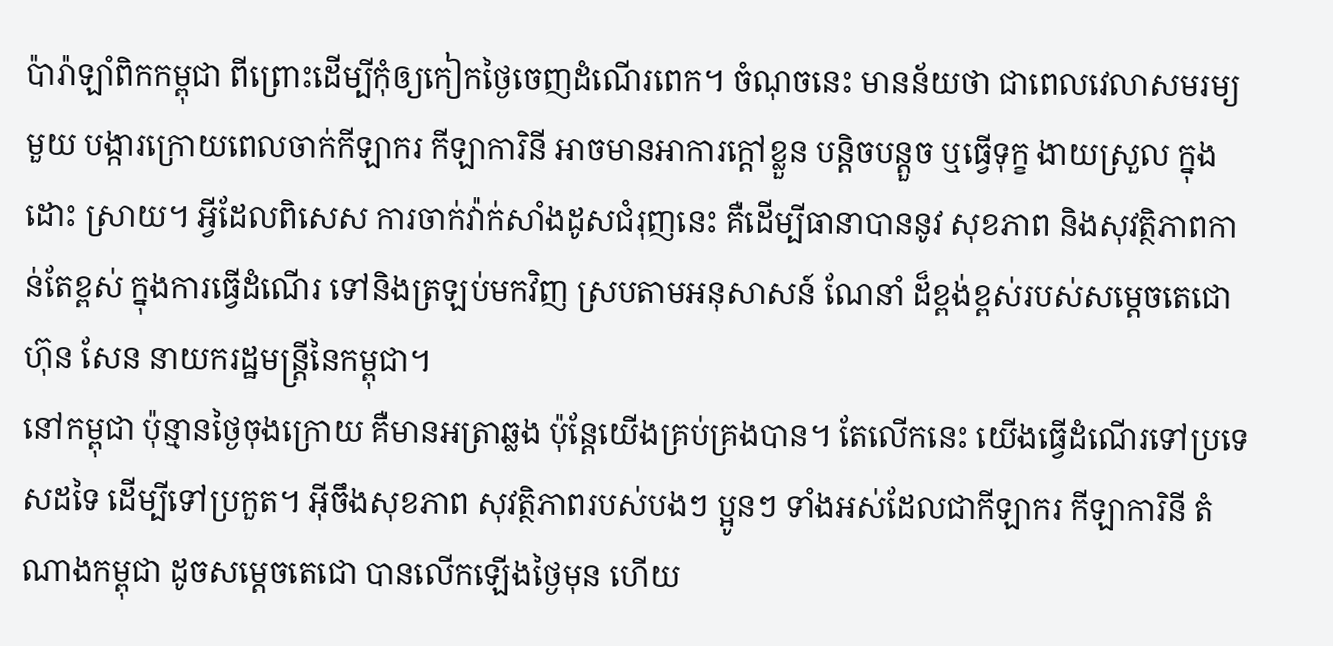ប៉ារ៉ាឡាំពិកកម្ពុជា ពីព្រោះដើម្បីកុំឲ្យកៀកថ្ងៃចេញដំណើរពេក។ ចំណុចនេះ មានន័យថា ជាពេលវេលាសមរម្យមួយ បង្ការក្រោយពេលចាក់កីឡាករ កីឡាការិនី អាចមានអាការក្ដៅខ្លួន បន្ដិចបន្ដួច ឬធ្វើទុក្ខ ងាយស្រួល ក្នុងដោះ ស្រាយ។ អ្វីដែលពិសេស ការចាក់វ៉ាក់សាំងដូសជំរុញនេះ គឺដើម្បីធានាបាននូវ សុខភាព និងសុវត្ថិភាពកាន់តែខ្ពស់ ក្នុងការធ្វើដំណើរ ទៅនិងត្រឡប់មកវិញ ស្របតាមអនុសាសន៍ ណែនាំ ដ៏ខ្ពង់ខ្ពស់របស់សម្ដេចតេជោ ហ៊ុន សែន នាយករដ្ឋមន្ដ្រីនៃកម្ពុជា។
នៅកម្ពុជា ប៉ុន្មានថ្ងៃចុងក្រោយ គឺមានអត្រាឆ្លង ប៉ុន្ដែយើងគ្រប់គ្រងបាន។ តែលើកនេះ យើងធ្វើដំណើរទៅប្រទេសដទៃ ដើម្បីទៅប្រកួត។ អ៊ីចឹងសុខភាព សុវត្ថិភាពរបស់បងៗ ប្អូនៗ ទាំងអស់ដែលជាកីឡាករ កីឡាការិនី តំណាងកម្ពុជា ដូចសម្ដេចតេជោ បានលើកឡើងថ្ងៃមុន ហើយ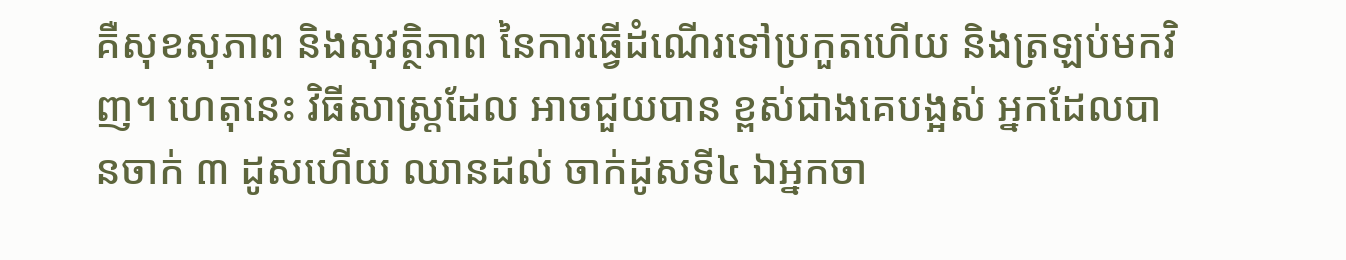គឺសុខសុភាព និងសុវត្ថិភាព នៃការធ្វើដំណើរទៅប្រកួតហើយ និងត្រឡប់មកវិញ។ ហេតុនេះ វិធីសាស្ដ្រដែល អាចជួយបាន ខ្ពស់ជាងគេបង្អស់ អ្នកដែលបានចាក់ ៣ ដូសហើយ ឈានដល់ ចាក់ដូសទី៤ ឯអ្នកចា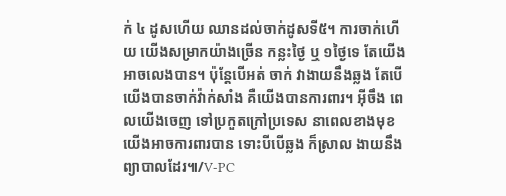ក់ ៤ ដូសហើយ ឈានដល់ចាក់ដូសទី៥។ ការចាក់ហើយ យើងសម្រាកយ៉ាងច្រើន កន្លះថ្ងៃ ឬ ១ថ្ងៃទេ តែយើងអាចលេងបាន។ ប៉ុន្ដែបើអត់ ចាក់ វាងាយនឹងឆ្លង តែបើយើងបានចាក់វ៉ាក់សាំង គឺយើងបានការពារ។ អ៊ីចឹង ពេលយើងចេញ ទៅប្រកួតក្រៅប្រទេស នាពេលខាងមុខ យើងអាចការពារបាន ទោះបីបើឆ្លង ក៏ស្រាល ងាយនឹងព្យាបាលដែរ៕/V-PC